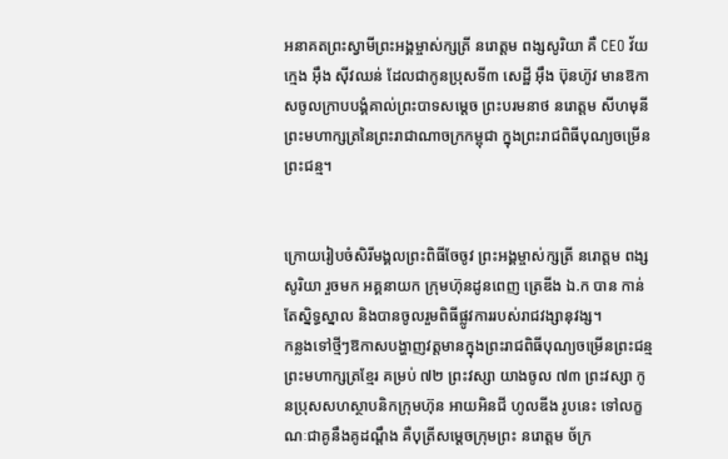អនាគតព្រះស្វាមីព្រះអង្គម្ចាស់ក្សត្រី នរោត្តម ពង្សសូរិយា គឺ CEO វ័យក្មេង អ៊ឹង ស៊ីវឈន់ ដែលជាកូនប្រុសទី៣ សេដ្ឋី អ៊ឹង ប៊ុនហ៊ូវ មានឱកាសចូលក្រាបបង្គំគាល់ព្រះបាទសម្ដេច ព្រះបរមនាថ នរោត្តម សីហមុនី ព្រះមហាក្សត្រនៃព្រះរាជាណាចក្រកម្ពុជា ក្នុងព្រះរាជពិធីបុណ្យចម្រើនព្រះជន្ម។


ក្រោយរៀបចំសិរីមង្គលព្រះពិធីចែចូវ ព្រះអង្គម្ចាស់ក្សត្រី នរោត្តម ពង្សសូរិយា រួចមក អគ្គនាយក ក្រុមហ៊ុនដូនពេញ ត្រេឌីង ឯ.ក បាន កាន់តែស្និទ្ធស្នាល និងបានចូលរួមពិធីផ្លូវការរបស់រាជវង្សានុវង្ស។
កន្លងទៅថ្មីៗឱកាសបង្ហាញវត្តមានក្នុងព្រះរាជពិធីបុណ្យចម្រើនព្រះជន្ម ព្រះមហាក្សត្រខ្មែរ គម្រប់ ៧២ ព្រះវស្សា យាងចូល ៧៣ ព្រះវស្សា កូនប្រុសសហស្ថាបនិកក្រុមហ៊ុន អាយអិនជី ហូលឌីង រូបនេះ ទៅលក្ខណៈជាគូនឹងគូដណ្ដឹង គឺបុត្រីសម្ដេចក្រុមព្រះ នរោត្តម ច័ក្រ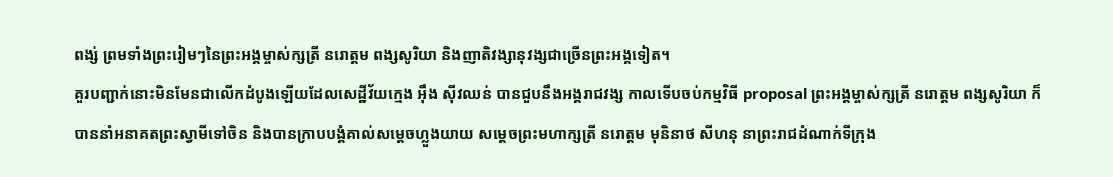ពង្ស់ ព្រមទាំងព្រះរៀមៗនៃព្រះអង្គម្ចាស់ក្សត្រី នរោត្តម ពង្សសូរិយា និងញាតិវង្សានុវង្សជាច្រើនព្រះអង្គទៀត។
គួរបញ្ជាក់នោះមិនមែនជាលើកដំបូងឡើយដែលសេដ្ឋីវ័យក្មេង អ៊ឹង ស៊ីវឈន់ បានជួបនឹងអង្គរាជវង្ស កាលទើបចប់កម្មវិធី proposal ព្រះអង្គម្ចាស់ក្សត្រី នរោត្តម ពង្សសូរិយា ក៏បាននាំអនាគតព្រះស្វាមីទៅចិន និងបានក្រាបបង្គំគាល់សម្ដេចហ្លួងយាយ សម្តេចព្រះមហាក្សត្រី នរោត្តម មុនិនាថ សីហនុ នាព្រះរាជដំណាក់ទីក្រុង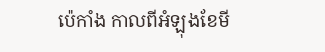ប៉េកាំង កាលពីអំឡុងខែមី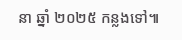នា ឆ្នាំ ២០២៥ កន្លងទៅ៕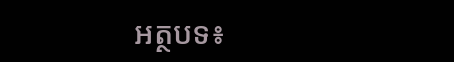អត្ថបទ៖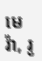មេរ៉ា, រូ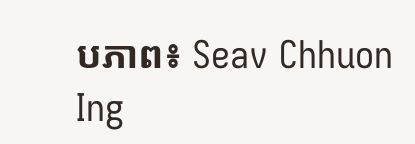បភាព៖ Seav Chhuon Ing